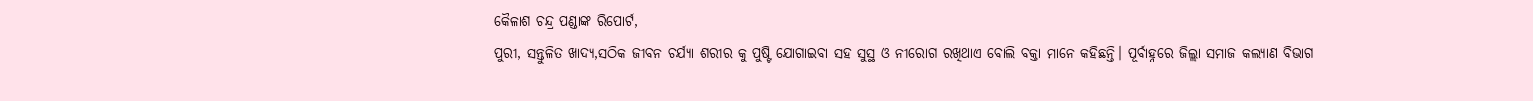କୈଳାଶ ଚନ୍ଦ୍ର ପଣ୍ଡାଙ୍କ ରିପୋର୍ଟ,
ପୁରୀ, ସନ୍ତୁଳିତ ଖାଦ୍ୟ,ସଠିକ ଜୀବନ ଚର୍ଯ୍ୟା ଶରୀର କୁ ପୁଷ୍ଟି ଯୋଗାଇବା ସହ ସୁସ୍ଥ ଓ ନୀରୋଗ ରଖିଥାଏ ବୋଲି ବକ୍ତା ମାନେ କହିଛନ୍ତି। ପୂର୍ବାହ୍ନରେ ଜିଲ୍ଲା ସମାଜ କଲ୍ୟାଣ ବିଭାଗ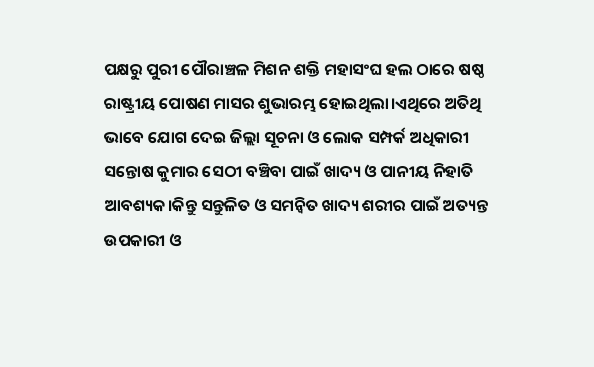ପକ୍ଷରୁ ପୁରୀ ପୌରାଞ୍ଚଳ ମିଶନ ଶକ୍ତି ମହାସଂଘ ହଲ ଠାରେ ଷଷ୍ଠ ରାଷ୍ଟ୍ରୀୟ ପୋଷଣ ମାସର ଶୁଭାରମ୍ଭ ହୋଇଥିଲା।ଏଥିରେ ଅତିଥି ଭାବେ ଯୋଗ ଦେଇ ଜିଲ୍ଲା ସୂଚନା ଓ ଲୋକ ସମ୍ପର୍କ ଅଧିକାରୀ ସନ୍ତୋଷ କୁମାର ସେଠୀ ବଞ୍ଚିବା ପାଇଁ ଖାଦ୍ୟ ଓ ପାନୀୟ ନିହାତି ଆବଶ୍ୟକ।କିନ୍ତୁ ସନ୍ତୁଳିତ ଓ ସମନ୍ବିତ ଖାଦ୍ୟ ଶରୀର ପାଇଁ ଅତ୍ୟନ୍ତ ଉପକାରୀ ଓ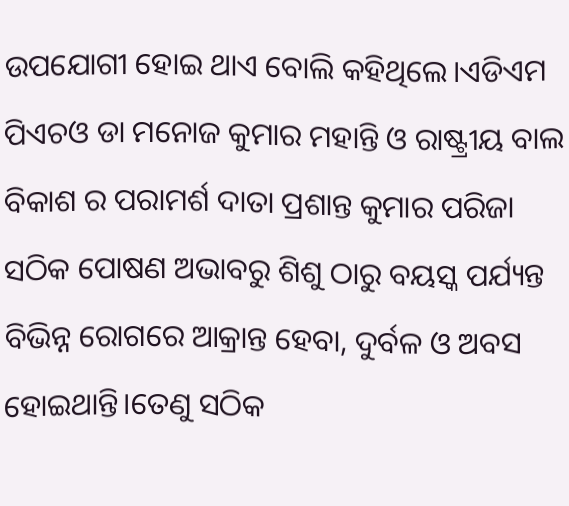ଉପଯୋଗୀ ହୋଇ ଥାଏ ବୋଲି କହିଥିଲେ।ଏଡିଏମ ପିଏଚଓ ଡା ମନୋଜ କୁମାର ମହାନ୍ତି ଓ ରାଷ୍ଟ୍ରୀୟ ବାଲ ବିକାଶ ର ପରାମର୍ଶ ଦାତା ପ୍ରଶାନ୍ତ କୁମାର ପରିଜା ସଠିକ ପୋଷଣ ଅଭାବରୁ ଶିଶୁ ଠାରୁ ବୟସ୍କ ପର୍ଯ୍ୟନ୍ତ ବିଭିନ୍ନ ରୋଗରେ ଆକ୍ରାନ୍ତ ହେବା, ଦୁର୍ବଳ ଓ ଅବସ ହୋଇଥାନ୍ତି।ତେଣୁ ସଠିକ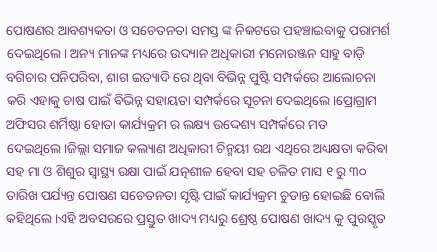ପୋଷଣର ଆବଶ୍ୟକତା ଓ ସଚେତନତା ସମସ୍ତ ଙ୍କ ନିକଟରେ ପହଞ୍ଚାଇବାକୁ ପରାମର୍ଶ ଦେଇଥିଲେ। ଅନ୍ୟ ମାନଙ୍କ ମଧ୍ୟରେ ଉଦ୍ୟାନ ଅଧିକାରୀ ମନୋରଞ୍ଜନ ସାହୁ ବାଡ଼ି ବଗିଚାର ପନିପରିବା, ଶାଗ ଇତ୍ୟାଦି ରେ ଥିବା ବିଭିନ୍ନ ପୁଷ୍ଟି ସମ୍ପର୍କରେ ଆଲୋଚନା କରି ଏହାକୁ ଚାଷ ପାଇଁ ବିଭିନ୍ନ ସହାୟତା ସମ୍ପର୍କରେ ସୂଚନା ଦେଇଥିଲେ।ପ୍ରୋଗ୍ରାମ ଅଫିସର ଶର୍ମିଷ୍ଠା ହୋତା କାର୍ଯ୍ୟକ୍ରମ ର ଲକ୍ଷ୍ୟ ଉଦ୍ଦେଶ୍ୟ ସମ୍ପର୍କରେ ମତ ଦେଇଥିଲେ।ଜିଲ୍ଲା ସମାଜ କଲ୍ୟାଣ ଅଧିକାରୀ ଚିନ୍ମୟୀ ରଥ ଏଥିରେ ଅଧ୍ୟକ୍ଷତା କରିବା ସହ ମା ଓ ଶିଶୁର ସ୍ୱାସ୍ଥ୍ୟ ରକ୍ଷା ପାଇଁ ଯତ୍ନଶୀଳ ହେବା ସହ ଚଳିତ ମାସ ୧ ରୁ ୩୦ ତାରିଖ ପର୍ଯ୍ୟନ୍ତ ପୋଷଣ ସଚେତନତା ସୃଷ୍ଟି ପାଇଁ କାର୍ଯ୍ୟକ୍ରମ ଚୁଡାନ୍ତ ହୋଇଛି ବୋଲି କହିଥିଲେ।ଏହି ଅବସରରେ ପ୍ରସ୍ତୁତ ଖାଦ୍ୟ ମଧ୍ୟରୁ ଶ୍ରେଷ୍ଠ ପୋଷଣ ଖାଦ୍ୟ କୁ ପୁରସ୍କୃତ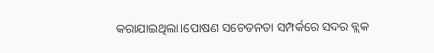କରାଯାଇଥିଲା।ପୋଷଣ ସଚେତନତା ସମ୍ପର୍କରେ ସଦର ବ୍ଲକ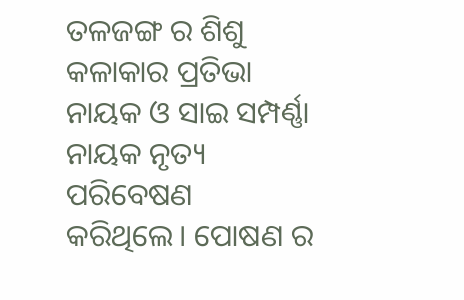ତଳଜଙ୍ଗ ର ଶିଶୁ କଳାକାର ପ୍ରତିଭା ନାୟକ ଓ ସାଇ ସମ୍ପର୍ଣ୍ଣା ନାୟକ ନୃତ୍ୟ ପରିବେଷଣ କରିଥିଲେ। ପୋଷଣ ର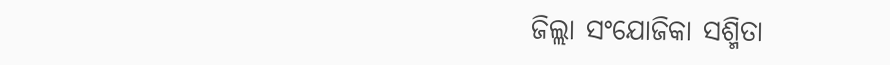ଜିଲ୍ଲା ସଂଯୋଜିକା ସଶ୍ମିତା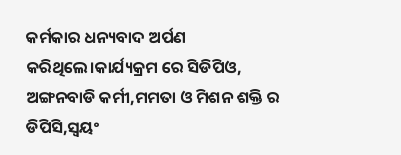କର୍ମକାର ଧନ୍ୟବାଦ ଅର୍ପଣ କରିଥିଲେ।କାର୍ଯ୍ୟକ୍ରମ ରେ ସିଡିପିଓ, ଅଙ୍ଗନବାଡି କର୍ମୀ,ମମତା ଓ ମିଶନ ଶକ୍ତି ର ଡିପିସି,ସ୍ୱୟଂ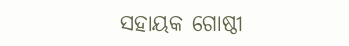ସହାୟକ ଗୋଷ୍ଠୀ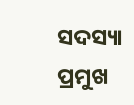ସଦସ୍ୟା ପ୍ରମୁଖ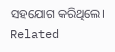ସହଯୋଗ କରିଥିଲେ।
Related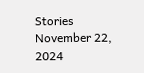Stories
November 22, 2024